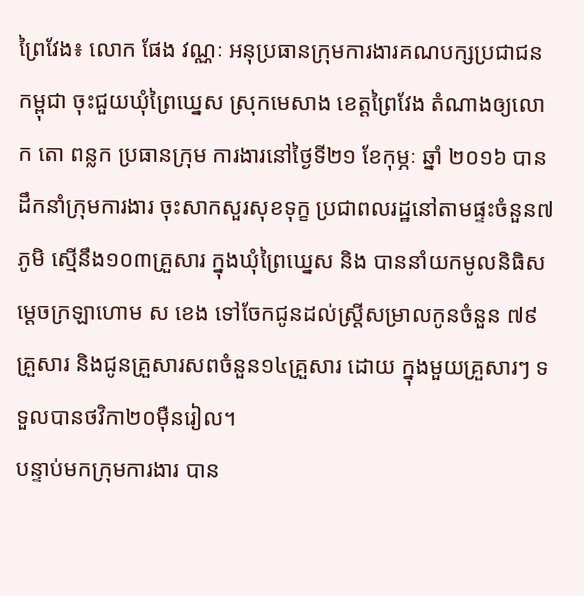ព្រៃវែង៖ លោក ផែង វណ្ណៈ អនុប្រធានក្រុមការងារគណបក្សប្រជាជនកម្ពុជា ចុះជួយឃុំព្រៃឃ្នេស ស្រុកមេសាង ខេត្តព្រៃវែង តំណាងឲ្យលោក តោ ពន្លក ប្រធានក្រុម ការងារនៅថ្ងៃទី២១ ខែកុម្ភៈ ឆ្នាំ ២០១៦ បានដឹកនាំក្រុមការងារ ចុះសាកសួរសុខទុក្ខ ប្រជាពលរដ្ឋនៅតាមផ្ទះចំនួន៧ភូមិ ស្មើនឹង១០៣គ្រួសារ ក្នុងឃុំព្រៃឃ្នេស និង បាននាំយកមូលនិធិសម្ដេចក្រឡាហោម ស ខេង ទៅចែកជូនដល់ស្ត្រីសម្រាលកូនចំនួន ៧៩គ្រួសារ និងជូនគ្រួសារសពចំនួន១៤គ្រួសារ ដោយ ក្នុងមួយគ្រួសារៗ ទទួលបានថវិកា២០ម៉ឺនរៀល។
បន្ទាប់មកក្រុមការងារ បាន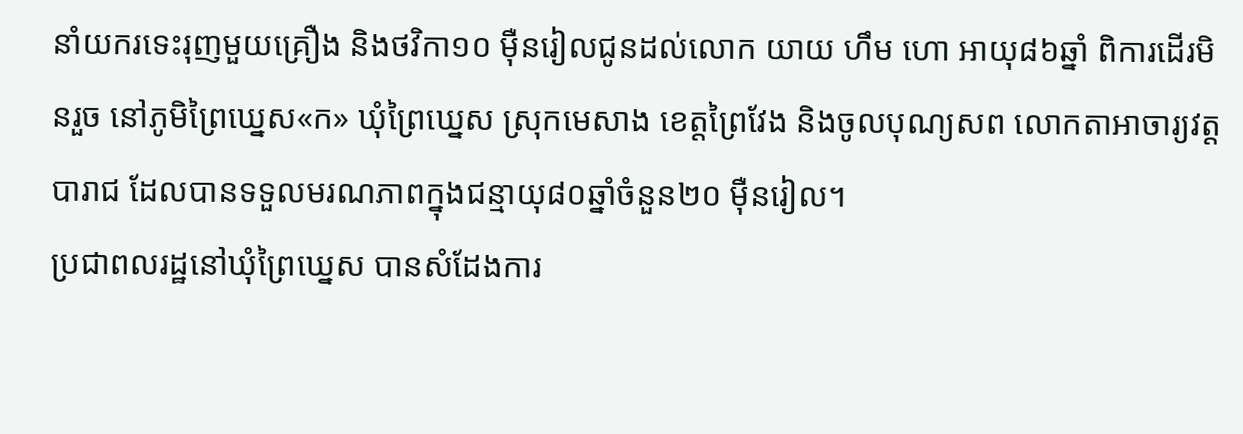នាំយករទេះរុញមួយគ្រឿង និងថវិកា១០ ម៉ឺនរៀលជូនដល់លោក យាយ ហឹម ហោ អាយុ៨៦ឆ្នាំ ពិការដើរមិនរួច នៅភូមិព្រៃឃ្នេស«ក» ឃុំព្រៃឃ្នេស ស្រុកមេសាង ខេត្តព្រៃវែង និងចូលបុណ្យសព លោកតាអាចារ្យវត្តបារាជ ដែលបានទទួលមរណភាពក្នុងជន្មាយុ៨០ឆ្នាំចំនួន២០ ម៉ឺនរៀល។
ប្រជាពលរដ្ឋនៅឃុំព្រៃឃ្នេស បានសំដែងការ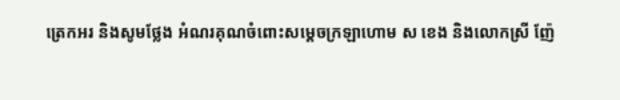ត្រេកអរ និងសូមថ្លែង អំណរគុណចំពោះសម្ដេចក្រឡាហោម ស ខេង និងលោកស្រី ញ៉ែ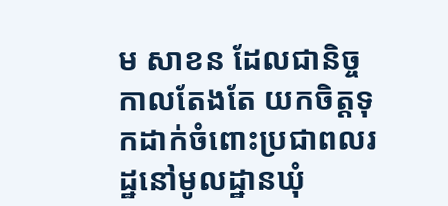ម សាខន ដែលជានិច្ចកាលតែងតែ យកចិត្តទុកដាក់ចំពោះប្រជាពលរដ្ឋនៅមូលដ្ឋានឃុំ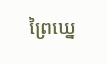ព្រៃឃ្នេ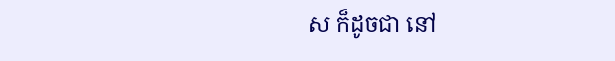ស ក៏ដូចជា នៅ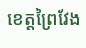ខេត្តព្រៃវែង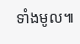ទាំងមូល៕